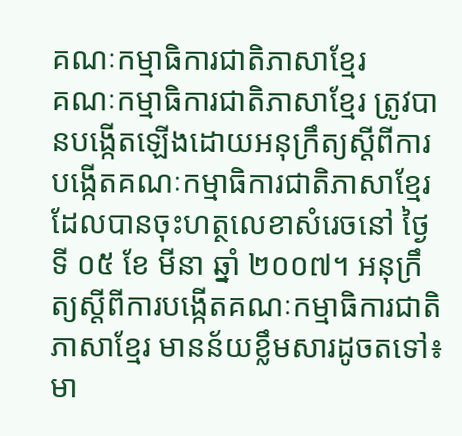គណៈកម្មាធិការជាតិភាសាខ្មែរ
គណៈកម្មាធិការជាតិភាសាខ្មែរ ត្រូវបានបង្កើតឡើងដោយអនុក្រឹត្យស្ដីពីការបង្កើតគណៈកម្មាធិការជាតិភាសាខ្មែរ ដែលបានចុះហត្ថលេខាសំរេចនៅ ថ្ងៃទី ០៥ ខែ មីនា ឆ្នាំ ២០០៧។ អនុក្រឹត្យស្ដីពីការបង្កើតគណៈកម្មាធិការជាតិភាសាខ្មែរ មានន័យខ្លឹមសារដូចតទៅ៖
មា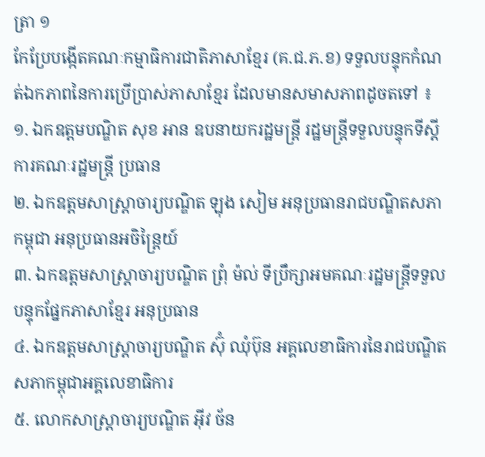ត្រា ១
កែប្រែបង្កើតគណៈកម្មាធិការជាតិភាសាខ្មែរ (គ.ជ.ភ.ខ) ទទួលបន្ទុកកំណត់ឯកភាពនៃការប្រើប្រាស់ភាសាខ្មែរ ដែលមានសមាសភាពដូចតទៅ ៖
១. ឯកឧត្ដមបណ្ឌិត សុខ អាន ឧបនាយករដ្ឋមន្ត្រី រដ្ឋមន្ត្រីទទួលបន្ទុកទីស្ដីការគណៈរដ្ឋមន្ត្រី ប្រធាន
២. ឯកឧត្ដមសាស្ត្រាចារ្យបណ្ឌិត ឡុង សៀម អនុប្រធានរាជបណ្ឌិតសភាកម្ពុជា អនុប្រធានអចិន្ត្រៃយ៍
៣. ឯកឧត្ដមសាស្ត្រាចារ្យបណ្ឌិត ព្រុំ ម៉ល់ ទីប្រឹក្សាអមគណៈរដ្ឋមន្ត្រីទទួលបន្ទុកផ្នែកភាសាខ្មែរ អនុប្រធាន
៤. ឯកឧត្ដមសាស្ត្រាចារ្យបណ្ឌិត ស៊ុំ ឈុំប៊ុន អគ្គលេខាធិការនៃរាជបណ្ឌិតសភាកម្ពុជាអគ្គលេខាធិការ
៥. លោកសាស្ត្រាចារ្យបណ្ឌិត អ៊ីវ ច័ន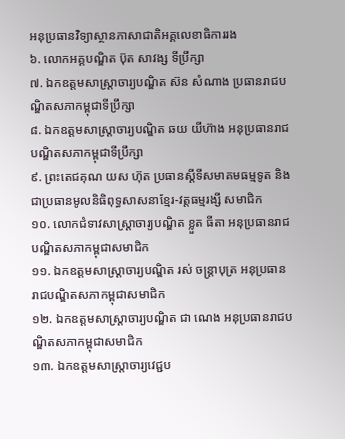អនុប្រធានវិទ្យាស្ថានភាសាជាតិអគ្គលេខាធិការរង
៦. លោកអគ្គបណ្ឌិត ប៊ុត សាវង្ស ទីប្រឹក្សា
៧. ឯកឧត្ដមសាស្ត្រាចារ្យបណ្ឌិត ស៊ន សំណាង ប្រធានរាជបណ្ឌិតសភាកម្ពុជាទីប្រឹក្សា
៨. ឯកឧត្ដមសាស្ត្រាចារ្យបណ្ឌិត ឆយ យីហ៊ាង អនុប្រធានរាជបណ្ឌិតសភាកម្ពុជាទីប្រឹក្សា
៩. ព្រះតេជគុណ យស ហ៊ុត ប្រធានស្ដីទីសមាគមធម្មទូត និងជាប្រធានមូលនិធិពុទ្ធសាសនាខ្មែរ-វត្តធម្មរង្សី សមាជិក
១០. លោកជំទាវសាស្ត្រាចារ្យបណ្ឌិត ខ្លួត ធីតា អនុប្រធានរាជបណ្ឌិតសភាកម្ពុជាសមាជិក
១១. ឯកឧត្ដមសាស្ត្រាចារ្យបណ្ឌិត រស់ ចន្ត្រាបុត្រ អនុប្រធានរាជបណ្ឌិតសភាកម្ពុជាសមាជិក
១២. ឯកឧត្ដមសាស្ត្រាចារ្យបណ្ឌិត ជា ណេង អនុប្រធានរាជបណ្ឌិតសភាកម្ពុជាសមាជិក
១៣. ឯកឧត្ដមសាស្ត្រាចារ្យវេជ្ជប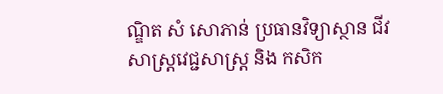ណ្ឌិត សំ សោភាន់ ប្រធានវិទ្យាស្ថាន ជីវសាស្ត្រវេជ្ជសាស្ត្រ និង កសិក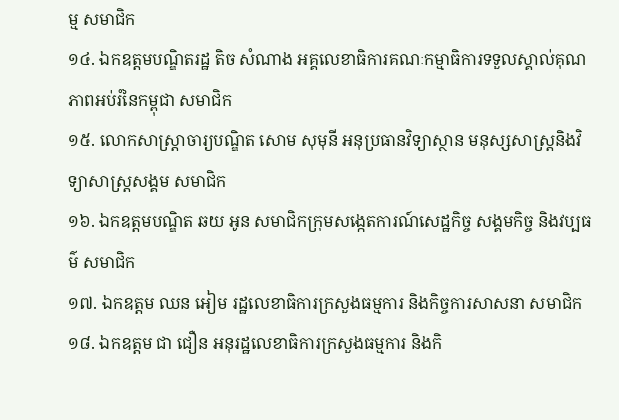ម្ម សមាជិក
១៤. ឯកឧត្ដមបណ្ឌិតរដ្ឋ តិច សំណាង អគ្គលេខាធិការគណៈកម្មាធិការទទួលស្គាល់គុណភាពអប់រំនៃកម្ពុជា សមាជិក
១៥. លោកសាស្ត្រាចារ្យបណ្ឌិត សោម សុមុនី អនុប្រធានវិទ្យាស្ថាន មនុស្សសាស្ត្រនិងវិទ្យាសាស្ត្រសង្គម សមាជិក
១៦. ឯកឧត្ដមបណ្ឌិត ឆយ អូន សមាជិកក្រុមសង្កេតការណ៍សេដ្ឋកិច្ច សង្គមកិច្ច និងវប្បធម៌ សមាជិក
១៧. ឯកឧត្តម ឈន អៀម រដ្ឋលេខាធិការក្រសួងធម្មការ និងកិច្ចការសាសនា សមាជិក
១៨. ឯកឧត្តម ជា ជឿន អនុរដ្ឋលេខាធិការក្រសួងធម្មការ និងកិ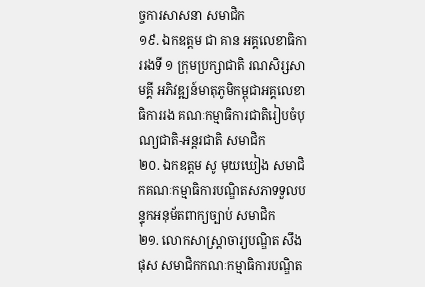ច្ចការសាសនា សមាជិក
១៩. ឯកឧត្ដម ជា គាន អគ្គលេខាធិការរងទី ១ ក្រុមប្រក្សាជាតិ រណសិរ្សសាមគ្គី អភិវឌ្ឍន៍មាតុភូមិកម្ពុជាអគ្គលេខាធិការរង គណៈកម្មាធិការជាតិរៀបចំបុណ្យជាតិ-អន្តរជាតិ សមាជិក
២០. ឯកឧត្ដម សូ មុយឃៀង សមាជិកគណៈកម្មាធិការបណ្ឌិតសភាទទួលបន្ទុកអនុម័តពាក្យច្បាប់ សមាជិក
២១. លោកសាស្ត្រាចារ្យបណ្ឌិត សឹង ផុស សមាជិកកណៈកម្មាធិការបណ្ឌិត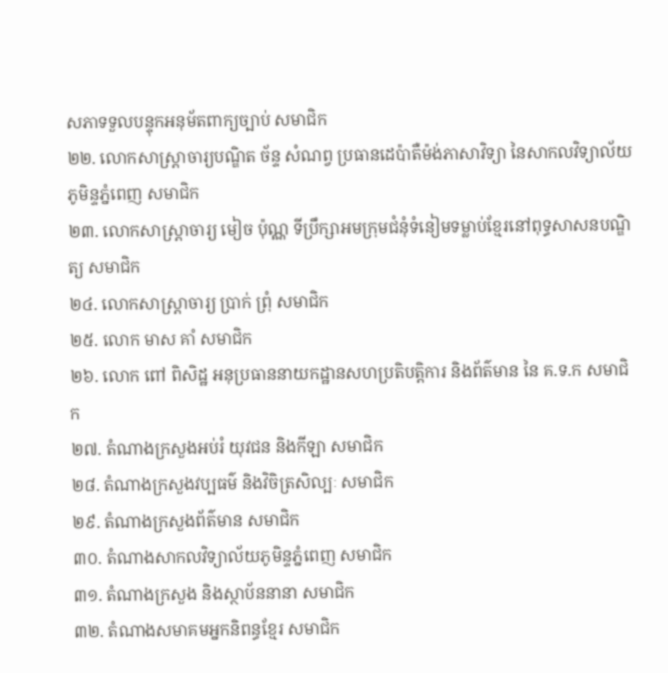សភាទទួលបន្ទុកអនុម័តពាក្យច្បាប់ សមាជិក
២២. លោកសាស្ត្រាចារ្យបណ្ឌិត ច័ន្ទ សំណព្វ ប្រធានដេប៉ាតឺម៉ង់ភាសាវិទ្យា នៃសាកលវិទ្យាល័យភូមិន្ទភ្នំពេញ សមាជិក
២៣. លោកសាស្ត្រាចារ្យ មៀច ប៉ុណ្ណ ទីប្រឹក្សាអមក្រុមជំនុំទំនៀមទម្លាប់ខ្មែរនៅពុទ្ធសាសនបណ្ឌិត្យ សមាជិក
២៤. លោកសាស្ត្រាចារ្យ ប្រាក់ ព្រុំ សមាជិក
២៥. លោក មាស គាំ សមាជិក
២៦. លោក ពៅ ពិសិដ្ឋ អនុប្រធាននាយកដ្ឋានសហប្រតិបត្តិការ និងព័ត៌មាន នៃ គ.ទ.ក សមាជិក
២៧. តំណាងក្រសួងអប់រំ យុវជន និងកីឡា សមាជិក
២៨. តំណាងក្រសួងវប្បធម៌ និងវិចិត្រសិល្បៈ សមាជិក
២៩. តំណាងក្រសួងព័ត៌មាន សមាជិក
៣០. តំណាងសាកលវិទ្យាល័យភូមិន្ទភ្នំពេញ សមាជិក
៣១. តំណាងក្រសួង និងស្ថាប័ននានា សមាជិក
៣២. តំណាងសមាគមអ្នកនិពន្ធខ្មែរ សមាជិក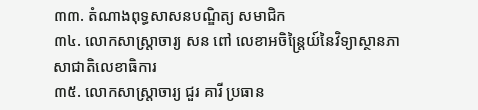៣៣. តំណាងពុទ្ធសាសនបណ្ឌិត្យ សមាជិក
៣៤. លោកសាស្ត្រាចារ្យ សន ពៅ លេខាអចិន្ត្រៃយ៍នៃវិទ្យាស្ថានភាសាជាតិលេខាធិការ
៣៥. លោកសាស្ត្រាចារ្យ ជួរ គារី ប្រធាន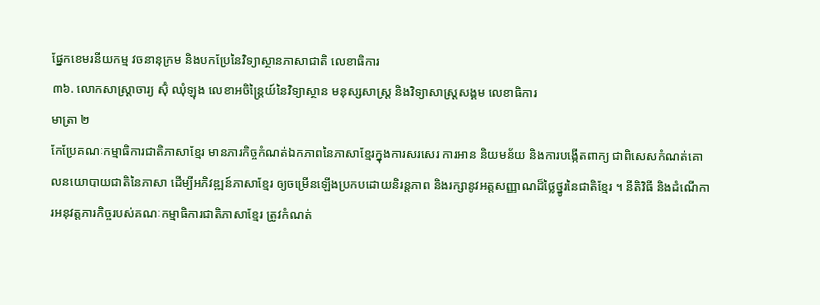ផ្នែកខេមរនីយកម្ម វចនានុក្រម និងបកប្រែនៃវិទ្យាស្ថានភាសាជាតិ លេខាធិការ
៣៦. លោកសាស្ត្រាចារ្យ ស៊ុំ ឈុំឡុង លេខាអចិន្ត្រៃយ៍នៃវិទ្យាស្ថាន មនុស្សសាស្ត្រ និងវិទ្យាសាស្ត្រសង្គម លេខាធិការ
មាត្រា ២
កែប្រែគណៈកម្មាធិការជាតិភាសាខ្មែរ មានភារកិច្ចកំណត់ឯកភាពនៃភាសាខ្មែរក្នុងការសរសេរ ការអាន និយមន័យ និងការបង្កើតពាក្យ ជាពិសេសកំណត់គោលនយោបាយជាតិនៃភាសា ដើម្បីអភិវឌ្ឍន៍ភាសាខ្មែរ ឲ្យចម្រើនឡើងប្រកបដោយនិរន្តភាព និងរក្សានូវអត្តសញ្ញាណដ៏ថ្លៃថ្នូរនៃជាតិខ្មែរ ។ នីតិវិធី និងដំណើការអនុវត្តភារកិច្ចរបស់គណៈកម្មាធិការជាតិភាសាខ្មែរ ត្រូវកំណត់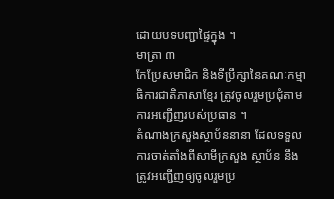ដោយបទបញ្ជាផ្ទៃក្នុង ។
មាត្រា ៣
កែប្រែសមាជិក និងទីប្រឹក្សានៃគណៈកម្មាធិការជាតិភាសាខ្មែរ ត្រូវចូលរួមប្រជុំតាមការអញ្ជើញរបស់ប្រធាន ។
តំណាងក្រសួងស្ថាប័ននានា ដែលទទួលការចាត់តាំងពីសាមីក្រសួង ស្ថាប័ន នឹងត្រូវអញ្ជើញឲ្យចូលរួមប្រ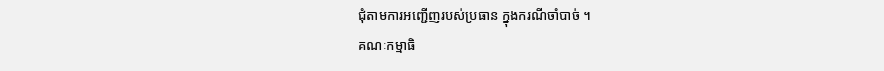ជុំតាមការអញ្ជើញរបស់ប្រធាន ក្នុងករណីចាំបាច់ ។
គណៈកម្មាធិ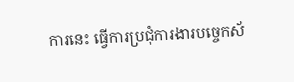ការនេះ ធ្វើការប្រជុំការងារបច្ចេកស័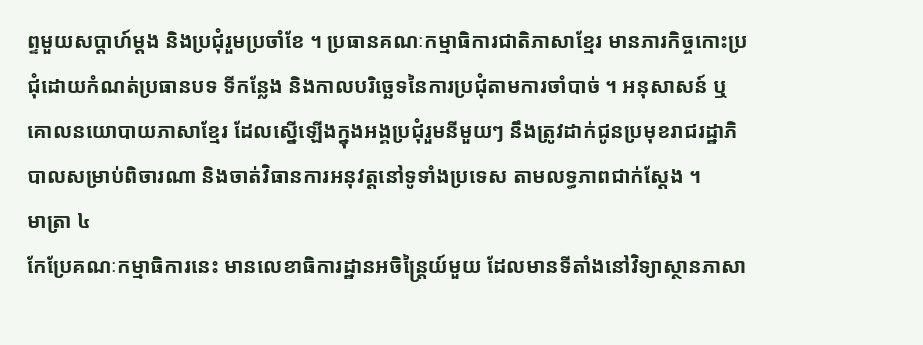ព្ទមួយសប្ដាហ៍ម្ដង និងប្រជុំរួមប្រចាំខែ ។ ប្រធានគណៈកម្មាធិការជាតិភាសាខ្មែរ មានភារកិច្ចកោះប្រជុំដោយកំណត់ប្រធានបទ ទីកន្លែង និងកាលបរិច្ឆេទនៃការប្រជុំតាមការចាំបាច់ ។ អនុសាសន៍ ឬគោលនយោបាយភាសាខ្មែរ ដែលស្នើឡើងក្នុងអង្គប្រជុំរួមនីមួយៗ នឹងត្រូវដាក់ជូនប្រមុខរាជរដ្ឋាភិបាលសម្រាប់ពិចារណា និងចាត់វិធានការអនុវត្តនៅទូទាំងប្រទេស តាមលទ្ធភាពជាក់ស្ដែង ។
មាត្រា ៤
កែប្រែគណៈកម្មាធិការនេះ មានលេខាធិការដ្ឋានអចិន្ត្រៃយ៍មួយ ដែលមានទីតាំងនៅវិទ្យាស្ថានភាសា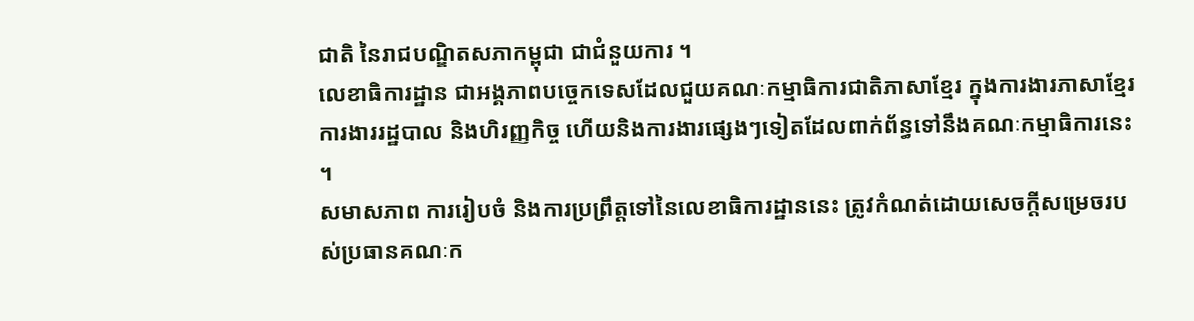ជាតិ នៃរាជបណ្ឌិតសភាកម្ពុជា ជាជំនួយការ ។
លេខាធិការដ្ឋាន ជាអង្គភាពបច្ចេកទេសដែលជួយគណៈកម្មាធិការជាតិភាសាខ្មែរ ក្នុងការងារភាសាខ្មែរ ការងាររដ្ឋបាល និងហិរញ្ញកិច្ច ហើយនិងការងារផ្សេងៗទៀតដែលពាក់ព័ន្ធទៅនឹងគណៈកម្មាធិការនេះ ។
សមាសភាព ការរៀបចំ និងការប្រព្រឹត្តទៅនៃលេខាធិការដ្ឋាននេះ ត្រូវកំណត់ដោយសេចក្ដីសម្រេចរបស់ប្រធានគណៈក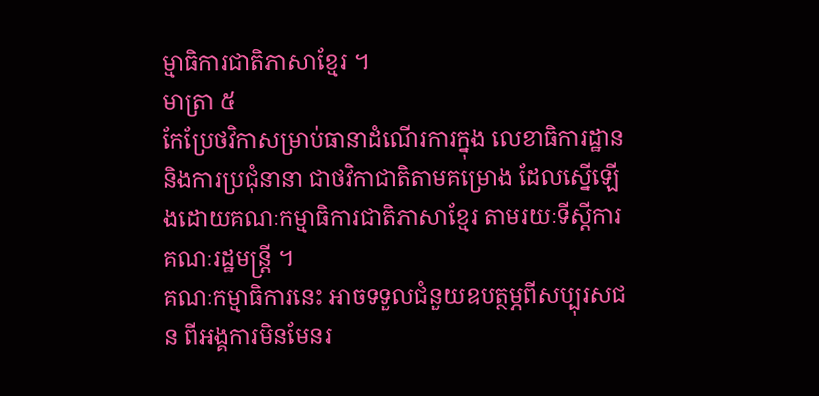ម្មាធិការជាតិភាសាខ្មែរ ។
មាត្រា ៥
កែប្រែថវិកាសម្រាប់ធានាដំណើរការក្នុង លេខាធិការដ្ឋាន និងការប្រជុំនានា ជាថវិកាជាតិតាមគម្រោង ដែលស្នើឡើងដោយគណៈកម្មាធិការជាតិភាសាខ្មែរ តាមរយៈទីស្ដីការគណៈរដ្ឋមន្ត្រី ។
គណៈកម្មាធិការនេះ អាចទទួលជំនួយឧបត្ថម្ភពីសប្បុរសជន ពីអង្គការមិនមែនរ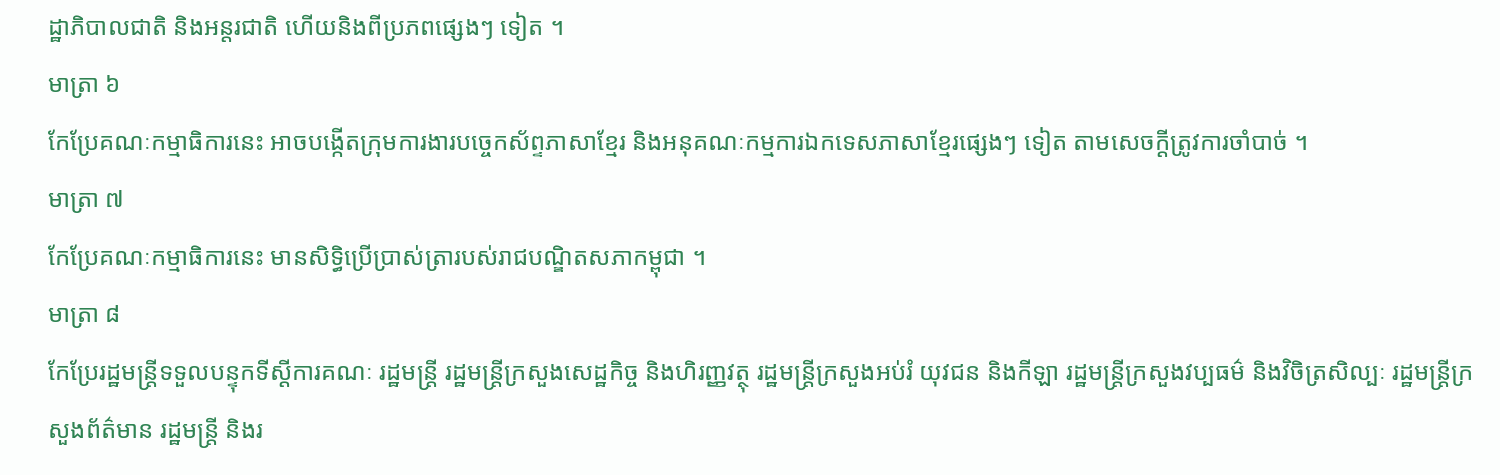ដ្ឋាភិបាលជាតិ និងអន្តរជាតិ ហើយនិងពីប្រភពផ្សេងៗ ទៀត ។
មាត្រា ៦
កែប្រែគណៈកម្មាធិការនេះ អាចបង្កើតក្រុមការងារបច្ចេកស័ព្ទភាសាខ្មែរ និងអនុគណៈកម្មការឯកទេសភាសាខ្មែរផ្សេងៗ ទៀត តាមសេចក្ដីត្រូវការចាំបាច់ ។
មាត្រា ៧
កែប្រែគណៈកម្មាធិការនេះ មានសិទ្ធិប្រើប្រាស់ត្រារបស់រាជបណ្ឌិតសភាកម្ពុជា ។
មាត្រា ៨
កែប្រែរដ្ឋមន្ត្រីទទួលបន្ទុកទីស្ដីការគណៈ រដ្ឋមន្ត្រី រដ្ឋមន្ត្រីក្រសួងសេដ្ឋកិច្ច និងហិរញ្ញវត្ថុ រដ្ឋមន្ត្រីក្រសួងអប់រំ យុវជន និងកីឡា រដ្ឋមន្ត្រីក្រសួងវប្បធម៌ និងវិចិត្រសិល្បៈ រដ្ឋមន្ត្រីក្រសួងព័ត៌មាន រដ្ឋមន្ត្រី និងរ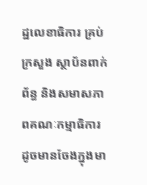ដ្ឋលេខាធិការ គ្រប់ក្រសួង ស្ថាប័នពាក់ព័ន្ធ និងសមាសភាពគណៈកម្មាធិការ ដូចមានចែងក្នុងមា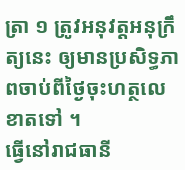ត្រា ១ ត្រូវអនុវត្តអនុក្រឹត្យនេះ ឲ្យមានប្រសិទ្ធភាពចាប់ពីថ្ងៃចុះហត្ថលេខាតទៅ ។
ធ្វើនៅរាជធានី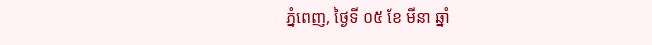ភ្នំពេញ, ថ្ងៃទី ០៥ ខែ មីនា ឆ្នាំ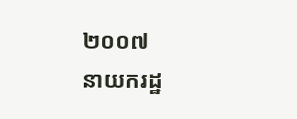២០០៧
នាយករដ្ឋ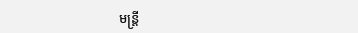មន្ត្រី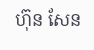ហ៊ុន សែន